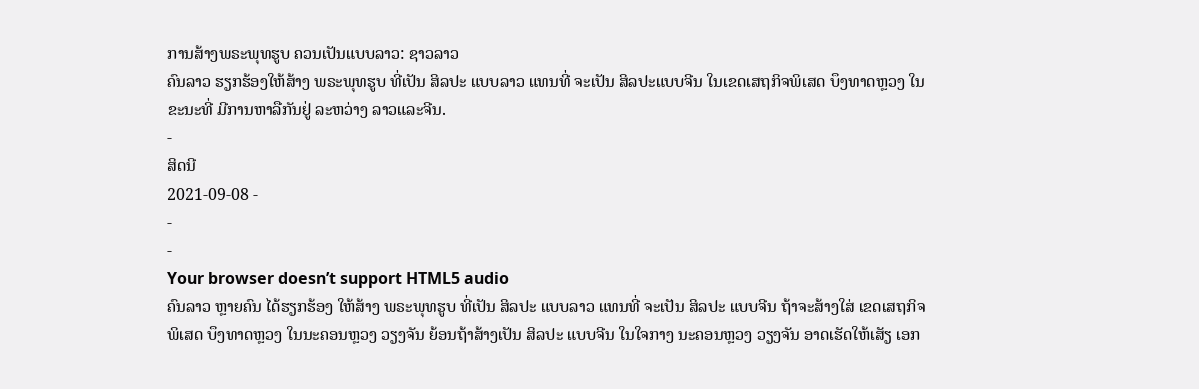ການສ້າງພຣະພຸທຮູບ ຄວນເປັນແບບລາວ: ຊາວລາວ
ຄົນລາວ ຮຽກຮ້ອງໃຫ້ສ້າງ ພຣະພຸທຮູບ ທີ່ເປັນ ສິລປະ ແບບລາວ ແທນທີ່ ຈະເປັນ ສິລປະແບບຈີນ ໃນເຂດເສຖກິຈພິເສດ ບຶງທາດຫຼວງ ໃນຂະນະທີ່ ມີການຫາລືກັນຢູ່ ລະຫວ່າງ ລາວແລະຈີນ.
-
ສິດນີ
2021-09-08 -
-
-
Your browser doesn’t support HTML5 audio
ຄົນລາວ ຫຼາຍຄົນ ໄດ້ຮຽກຮ້ອງ ໃຫ້ສ້າງ ພຣະພຸທຮູບ ທີ່ເປັນ ສິລປະ ແບບລາວ ແທນທີ່ ຈະເປັນ ສິລປະ ແບບຈີນ ຖ້າຈະສ້າງໃສ່ ເຂດເສຖກິຈພິເສດ ບຶງທາດຫຼວງ ໃນນະຄອນຫຼວງ ວຽງຈັນ ຍ້ອນຖ້າສ້າງເປັນ ສິລປະ ແບບຈີນ ໃນໃຈກາງ ນະຄອນຫຼວງ ວຽງຈັນ ອາດເຮັດໃຫ້ເສັຽ ເອກ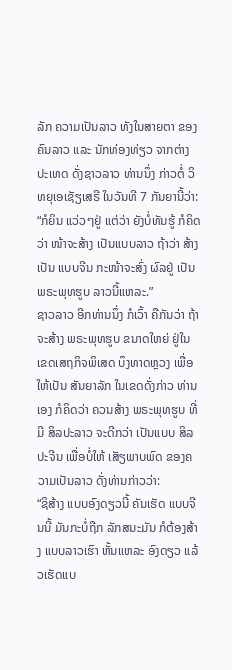ລັກ ຄວາມເປັນລາວ ທັງໃນສາຍຕາ ຂອງຄົນລາວ ແລະ ນັກທ່ອງທ່ຽວ ຈາກຕ່າງປະເທດ ດັ່ງຊາວລາວ ທ່ານນຶ່ງ ກ່າວຕໍ່ ວິທຍຸເອເຊັຽເສຣີ ໃນວັນທີ 7 ກັນຍານີ້ວ່າ:
“ກໍຍິນ ແວ່ວໆຢູ່ ແຕ່ວ່າ ຍັງບໍ່ທັນຮູ້ ກໍຄິດວ່າ ໜ້າຈະສ້າງ ເປັນແບບລາວ ຖ້າວ່າ ສ້າງເປັນ ແບບຈີນ ກະໜ້າຈະສົ່ງ ຜົລຢູ່ ເປັນພຣະພຸທຮູບ ລາວນີ້ແຫລະ.”
ຊາວລາວ ອີກທ່ານນຶ່ງ ກໍເວົ້າ ຄືກັນວ່າ ຖ້າຈະສ້າງ ພຣະພຸທຮູບ ຂນາດໃຫຍ່ ຢູ່ໃນເຂດເສຖກິຈພິເສດ ບຶງທາດຫຼວງ ເພື່ອໃຫ້ເປັນ ສັນຍາລັກ ໃນເຂດດັ່ງກ່າວ ທ່ານເອງ ກໍຄິດວ່າ ຄວນສ້າງ ພຣະພຸທຮູບ ທີ່ມີ ສິລປະລາວ ຈະດີກວ່າ ເປັນແບບ ສິລປະຈີນ ເພື່ອບໍ່ໃຫ້ ເສັຽພາບພົດ ຂອງຄວາມເປັນລາວ ດັ່ງທ່ານກ່າວວ່າ:
“ຊິສ້າງ ແບບອົງດຽວນີ້ ຄັນເຮັດ ແບບຈີນນີ້ ມັນກະບໍ່ຖືກ ລັກສນະມັນ ກໍຕ້ອງສ້າງ ແບບລາວເຮົາ ຫັ້ນແຫລະ ອົງດຽວ ແລ້ວເຮັດແບ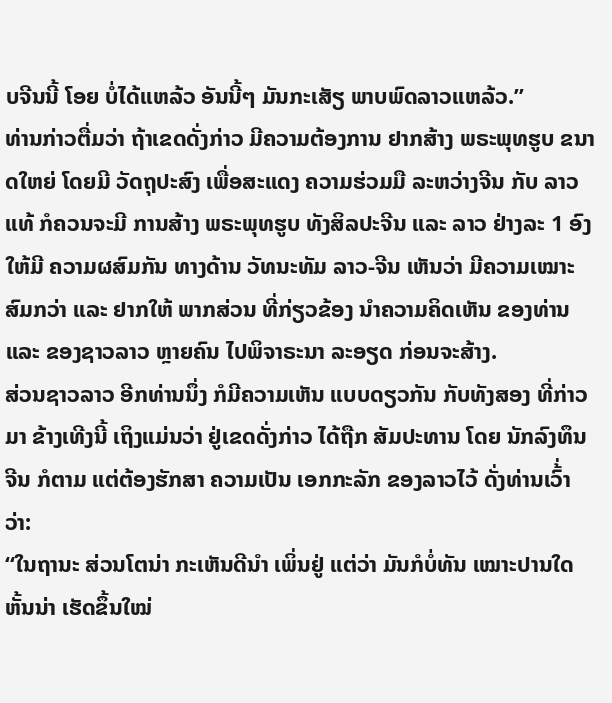ບຈີນນີ້ ໂອຍ ບໍ່ໄດ້ແຫລ້ວ ອັນນີ້ໆ ມັນກະເສັຽ ພາບພົດລາວແຫລ້ວ.”
ທ່ານກ່າວຕື່ມວ່າ ຖ້າເຂດດັ່ງກ່າວ ມີຄວາມຕ້ອງການ ຢາກສ້າງ ພຣະພຸທຮູບ ຂນາດໃຫຍ່ ໂດຍມີ ວັດຖຸປະສົງ ເພື່ອສະແດງ ຄວາມຮ່ວມມື ລະຫວ່າງຈີນ ກັບ ລາວແທ້ ກໍຄວນຈະມີ ການສ້າງ ພຣະພຸທຮູບ ທັງສິລປະຈີນ ແລະ ລາວ ຢ່າງລະ 1 ອົງ ໃຫ້ມີ ຄວາມຜສົມກັນ ທາງດ້ານ ວັທນະທັມ ລາວ-ຈີນ ເຫັນວ່າ ມີຄວາມເໝາະສົມກວ່າ ແລະ ຢາກໃຫ້ ພາກສ່ວນ ທີ່ກ່ຽວຂ້ອງ ນຳຄວາມຄິດເຫັນ ຂອງທ່ານ ແລະ ຂອງຊາວລາວ ຫຼາຍຄົນ ໄປພິຈາຣະນາ ລະອຽດ ກ່ອນຈະສ້າງ.
ສ່ວນຊາວລາວ ອີກທ່ານນຶ່ງ ກໍມີຄວາມເຫັນ ແບບດຽວກັນ ກັບທັງສອງ ທີ່ກ່າວມາ ຂ້າງເທີງນີ້ ເຖິງແມ່ນວ່າ ຢູ່ເຂດດັ່ງກ່າວ ໄດ້ຖືກ ສັມປະທານ ໂດຍ ນັກລົງທຶນຈີນ ກໍຕາມ ແຕ່ຕ້ອງຮັກສາ ຄວາມເປັນ ເອກກະລັກ ຂອງລາວໄວ້ ດັ່ງທ່ານເວົ້່າວ່າ:
“ໃນຖານະ ສ່ວນໂຕນ່າ ກະເຫັນດີນຳ ເພິ່ນຢູ່ ແຕ່ວ່າ ມັນກໍບໍ່ທັນ ເໝາະປານໃດ ຫັ້ນນ່າ ເຮັດຂຶ້ນໃໝ່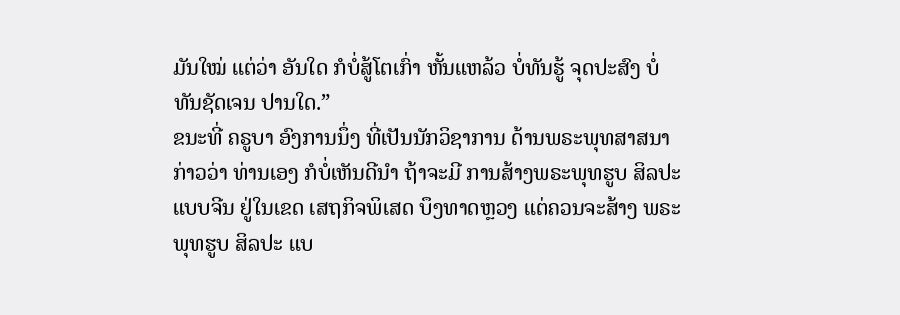ມັນໃໝ່ ແຕ່ວ່າ ອັນໃດ ກໍບໍ່ສູ້ໂຕເກົ່າ ຫັ້ນແຫລ້ວ ບໍ່ທັນຮູ້ ຈຸດປະສົງ ບໍ່ທັນຊັດເຈນ ປານໃດ.”
ຂນະທີ່ ຄຣູບາ ອົງການນຶ່ງ ທີ່ເປັນນັກວິຊາການ ດ້ານພຣະພຸທສາສນາ ກ່າວວ່າ ທ່ານເອງ ກໍບໍ່ເຫັນດີນຳ ຖ້າຈະມີ ການສ້າງພຣະພຸທຮູບ ສິລປະ ແບບຈີນ ຢູ່ໃນເຂດ ເສຖກິຈພິເສດ ບຶງທາດຫຼວງ ແຕ່ຄວນຈະສ້າງ ພຣະພຸທຮູບ ສິລປະ ແບ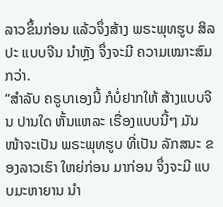ລາວຂຶ້ນກ່ອນ ແລ້ວຈຶ່ງສ້າງ ພຣະພຸທຮູບ ສິລປະ ແບບຈີນ ນຳຫຼັງ ຈຶ່ງຈະມີ ຄວາມເໝາະສົມກວ່າ.
“ສຳລັບ ຄຣູບາເອງນີ້ ກໍບໍ່ຢາກໃຫ້ ສ້າງແບບຈີນ ປານໃດ ຫັ້ນແຫລະ ເຣື່ອງແບບນີ້ໆ ມັນໜ້າຈະເປັນ ພຣະພຸທຮູບ ທີ່ເປັນ ລັກສນະ ຂອງລາວເຮົາ ໃຫຍ່ກ່ອນ ມາກ່ອນ ຈຶ່ງຈະມີ ແບບມະຫາຍານ ນຳ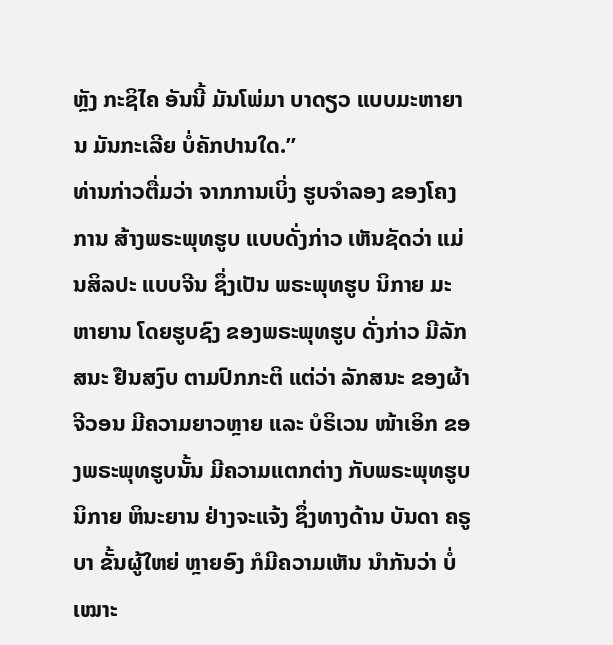ຫຼັງ ກະຊິໄຄ ອັນນີ້ ມັນໂພ່ມາ ບາດຽວ ແບບມະຫາຍານ ມັນກະເລີຍ ບໍ່ຄັກປານໃດ.”
ທ່ານກ່າວຕື່ມວ່າ ຈາກການເບິ່ງ ຮູບຈຳລອງ ຂອງໂຄງການ ສ້າງພຣະພຸທຮູບ ແບບດັ່ງກ່າວ ເຫັນຊັດວ່າ ແມ່ນສິລປະ ແບບຈີນ ຊຶ່ງເປັນ ພຣະພຸທຮູບ ນິກາຍ ມະຫາຍານ ໂດຍຮູບຊົງ ຂອງພຣະພຸທຮູບ ດັ່ງກ່າວ ມີລັກສນະ ຢືນສງົບ ຕາມປົກກະຕິ ແຕ່ວ່າ ລັກສນະ ຂອງຜ້າຈີວອນ ມີຄວາມຍາວຫຼາຍ ແລະ ບໍຣິເວນ ໜ້າເອິກ ຂອງພຣະພຸທຮູບນັ້ນ ມີຄວາມແຕກຕ່າງ ກັບພຣະພຸທຮູບ ນິກາຍ ຫິນະຍານ ຢ່າງຈະແຈ້ງ ຊຶ່ງທາງດ້ານ ບັນດາ ຄຣູບາ ຂັ້ນຜູ້ໃຫຍ່ ຫຼາຍອົງ ກໍມີຄວາມເຫັນ ນຳກັນວ່າ ບໍ່ເໝາະ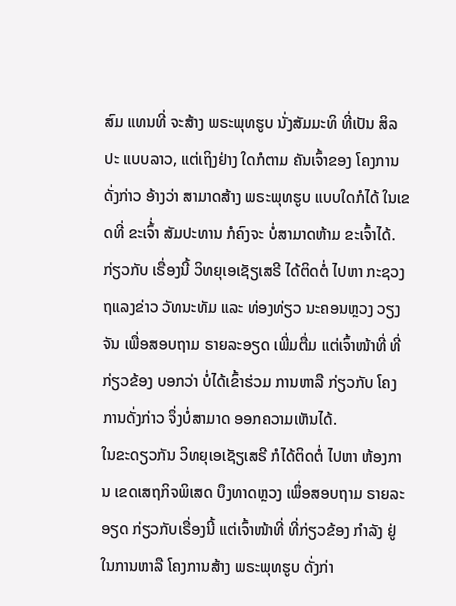ສົມ ແທນທີ່ ຈະສ້າງ ພຣະພຸທຮູບ ນັ່ງສັມມະທິ ທີ່ເປັນ ສິລປະ ແບບລາວ, ແຕ່ເຖິງຢ່າງ ໃດກໍຕາມ ຄັນເຈົ້າຂອງ ໂຄງການດັ່ງກ່າວ ອ້າງວ່າ ສາມາດສ້າງ ພຣະພຸທຮູບ ແບບໃດກໍໄດ້ ໃນເຂດທີ່ ຂະເຈົ້່າ ສັມປະທານ ກໍຄົງຈະ ບໍ່ສາມາດຫ້າມ ຂະເຈົ້າໄດ້.
ກ່ຽວກັບ ເຣື່ອງນີ້ ວິທຍຸເອເຊັຽເສຣີ ໄດ້ຕິດຕໍ່ ໄປຫາ ກະຊວງຖແລງຂ່າວ ວັທນະທັມ ແລະ ທ່ອງທ່ຽວ ນະຄອນຫຼວງ ວຽງຈັນ ເພື່ອສອບຖາມ ຣາຍລະອຽດ ເພີ່ມຕື່ມ ແຕ່ເຈົ້າໜ້າທີ່ ທີ່ກ່ຽວຂ້ອງ ບອກວ່າ ບໍ່ໄດ້ເຂົ້າຮ່ວມ ການຫາລື ກ່ຽວກັບ ໂຄງການດັ່ງກ່າວ ຈຶ່ງບໍ່ສາມາດ ອອກຄວາມເຫັນໄດ້.
ໃນຂະດຽວກັນ ວິທຍຸເອເຊັຽເສຣີ ກໍໄດ້ຕິດຕໍ່ ໄປຫາ ຫ້ອງການ ເຂດເສຖກິຈພິເສດ ບຶງທາດຫຼວງ ເພຶ່ອສອບຖາມ ຣາຍລະອຽດ ກ່ຽວກັບເຣື່ອງນີ້ ແຕ່ເຈົ້າໜ້າທີ່ ທີ່ກ່ຽວຂ້ອງ ກຳລັງ ຢູ່ໃນການຫາລື ໂຄງການສ້າງ ພຣະພຸທຮູບ ດັ່ງກ່າ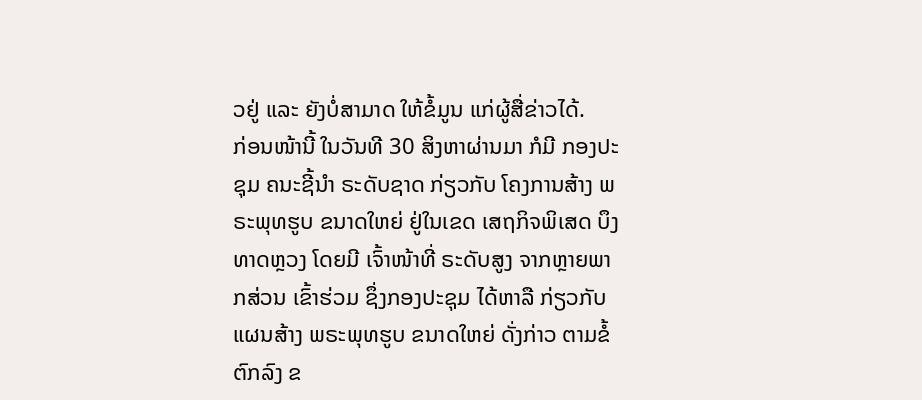ວຢູ່ ແລະ ຍັງບໍ່ສາມາດ ໃຫ້ຂໍ້ມູນ ແກ່ຜູ້ສື່ຂ່າວໄດ້.
ກ່ອນໜ້ານີ້ ໃນວັນທີ 30 ສິງຫາຜ່ານມາ ກໍມີ ກອງປະຊຸມ ຄນະຊີ້ນຳ ຣະດັບຊາດ ກ່ຽວກັບ ໂຄງການສ້າງ ພຣະພຸທຮູບ ຂນາດໃຫຍ່ ຢູ່ໃນເຂດ ເສຖກິຈພິເສດ ບຶງທາດຫຼວງ ໂດຍມີ ເຈົ້າໜ້າທີ່ ຣະດັບສູງ ຈາກຫຼາຍພາກສ່ວນ ເຂົ້າຮ່ວມ ຊຶ່ງກອງປະຊຸມ ໄດ້ຫາລື ກ່ຽວກັບ ແຜນສ້າງ ພຣະພຸທຮູບ ຂນາດໃຫຍ່ ດັ່ງກ່າວ ຕາມຂໍ້ຕົກລົງ ຂ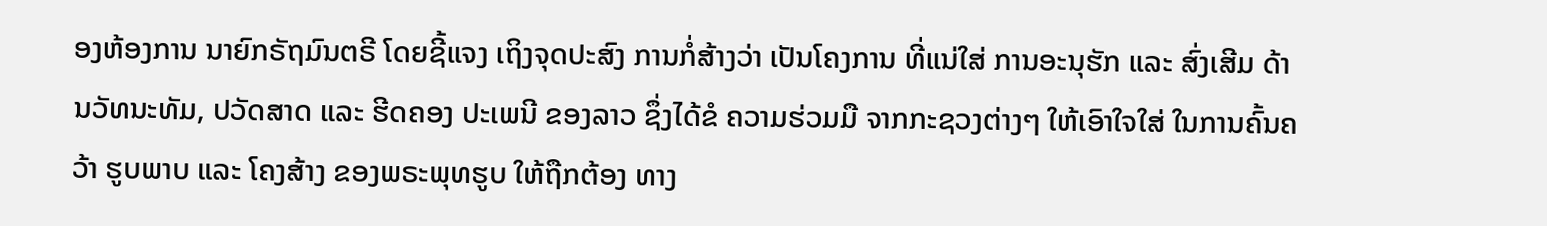ອງຫ້ອງການ ນາຍົກຣັຖມົນຕຣີ ໂດຍຊີ້ແຈງ ເຖິງຈຸດປະສົງ ການກໍ່ສ້າງວ່າ ເປັນໂຄງການ ທີ່ແນ່ໃສ່ ການອະນຸຮັກ ແລະ ສົ່ງເສີມ ດ້ານວັທນະທັມ, ປວັດສາດ ແລະ ຮີດຄອງ ປະເພນີ ຂອງລາວ ຊຶ່ງໄດ້ຂໍ ຄວາມຮ່ວມມື ຈາກກະຊວງຕ່າງໆ ໃຫ້ເອົາໃຈໃສ່ ໃນການຄົ້ນຄວ້າ ຮູບພາບ ແລະ ໂຄງສ້າງ ຂອງພຣະພຸທຮູບ ໃຫ້ຖືກຕ້ອງ ທາງ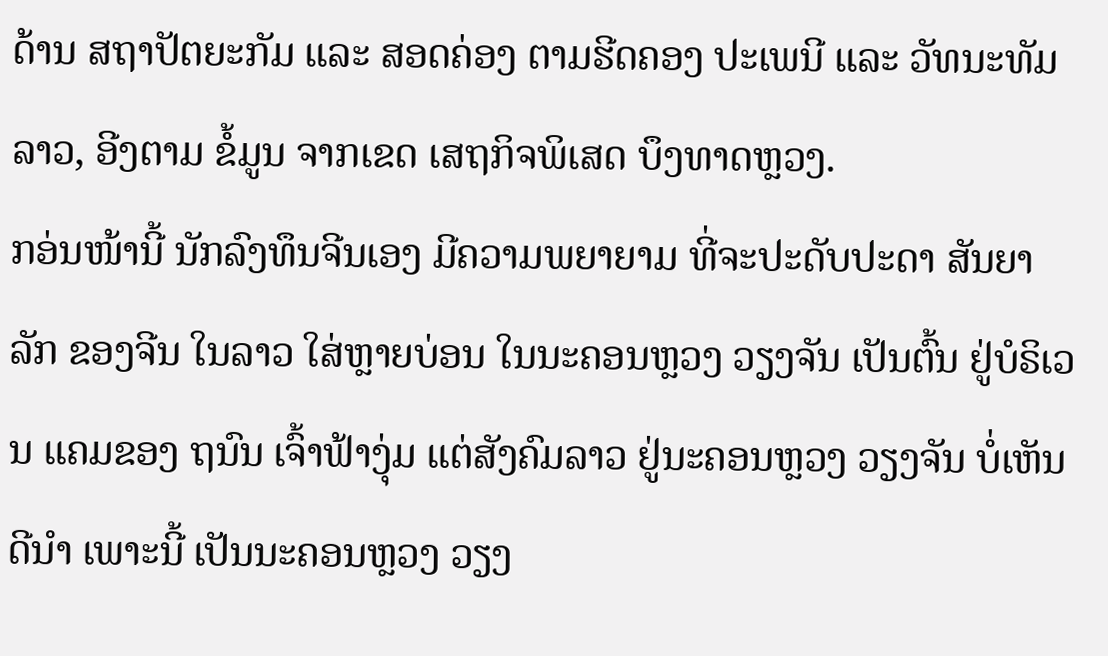ດ້ານ ສຖາປັຕຍະກັມ ແລະ ສອດຄ່ອງ ຕາມຮີດຄອງ ປະເພນີ ແລະ ວັທນະທັມລາວ, ອີງຕາມ ຂໍ້ມູນ ຈາກເຂດ ເສຖກິຈພິເສດ ບຶງທາດຫຼວງ.
ກອ່ນໜ້ານີ້ ນັກລົງທຶນຈີນເອງ ມີຄວາມພຍາຍາມ ທີ່ຈະປະດັບປະດາ ສັນຍາລັກ ຂອງຈີນ ໃນລາວ ໃສ່ຫຼາຍບ່ອນ ໃນນະຄອນຫຼວງ ວຽງຈັນ ເປັນຕົ້ນ ຢູ່ບໍຣິເວນ ແຄມຂອງ ຖນົນ ເຈົ້າຟ້າງຸ່ມ ແຕ່ສັງຄົມລາວ ຢູ່ນະຄອນຫຼວງ ວຽງຈັນ ບໍ່ເຫັນດີນຳ ເພາະນີ້ ເປັນນະຄອນຫຼວງ ວຽງ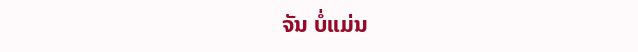ຈັນ ບໍ່ແມ່ນ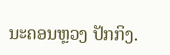ນະຄອນຫຼວງ ປັກກິງ.